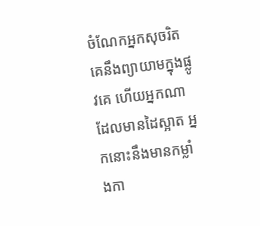ចំណែកអ្នកសុចរិត គេនឹងព្យាយាមក្នុងផ្លូវគេ ហើយអ្នកណាដែលមានដៃស្អាត អ្នកនោះនឹងមានកម្លាំងកា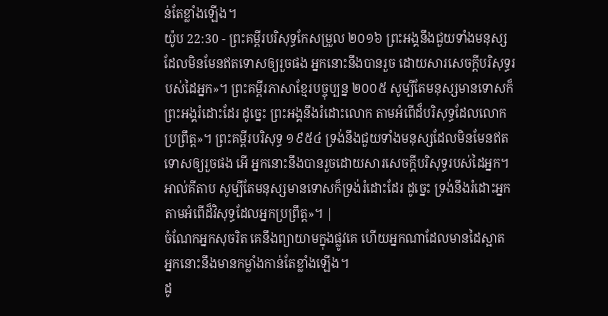ន់តែខ្លាំងឡើង។
យ៉ូប 22:30 - ព្រះគម្ពីរបរិសុទ្ធកែសម្រួល ២០១៦ ព្រះអង្គនឹងជួយទាំងមនុស្ស ដែលមិនមែនឥតទោសឲ្យរួចផង អ្នកនោះនឹងបានរួច ដោយសារសេចក្ដីបរិសុទ្ធរបស់ដៃអ្នក»។ ព្រះគម្ពីរភាសាខ្មែរបច្ចុប្បន្ន ២០០៥ សូម្បីតែមនុស្សមានទោសក៏ព្រះអង្គរំដោះដែរ ដូច្នេះ ព្រះអង្គនឹងរំដោះលោក តាមអំពើដ៏បរិសុទ្ធដែលលោកប្រព្រឹត្ត»។ ព្រះគម្ពីរបរិសុទ្ធ ១៩៥៤ ទ្រង់នឹងជួយទាំងមនុស្សដែលមិនមែនឥតទោសឲ្យរួចផង អើ អ្នកនោះនឹងបានរួចដោយសារសេចក្ដីបរិសុទ្ធរបស់ដៃអ្នក។ អាល់គីតាប សូម្បីតែមនុស្សមានទោសក៏ទ្រង់រំដោះដែរ ដូច្នេះ ទ្រង់នឹងរំដោះអ្នក តាមអំពើដ៏វិសុទ្ធដែលអ្នកប្រព្រឹត្ត»។ |
ចំណែកអ្នកសុចរិត គេនឹងព្យាយាមក្នុងផ្លូវគេ ហើយអ្នកណាដែលមានដៃស្អាត អ្នកនោះនឹងមានកម្លាំងកាន់តែខ្លាំងឡើង។
ដូ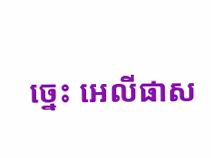ច្នេះ អេលីផាស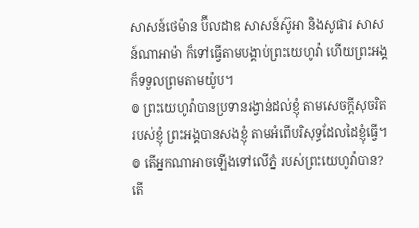សាសន៍ថេម៉ាន ប៊ីលដាឌ សាសន៍ស៊ូអា និងសូផារ សាសន៍ណាអាម៉ា ក៏ទៅធ្វើតាមបង្គាប់ព្រះយេហូវ៉ា ហើយព្រះអង្គក៏ទទួលព្រមតាមយ៉ូប។
៙ ព្រះយេហូវ៉ាបានប្រទានរង្វាន់ដល់ខ្ញុំ តាមសេចក្ដីសុចរិតរបស់ខ្ញុំ ព្រះអង្គបានសងខ្ញុំ តាមអំពើបរិសុទ្ធដែលដៃខ្ញុំធ្វើ។
៙ តើអ្នកណាអាចឡើងទៅលើភ្នំ របស់ព្រះយេហូវ៉ាបាន? តើ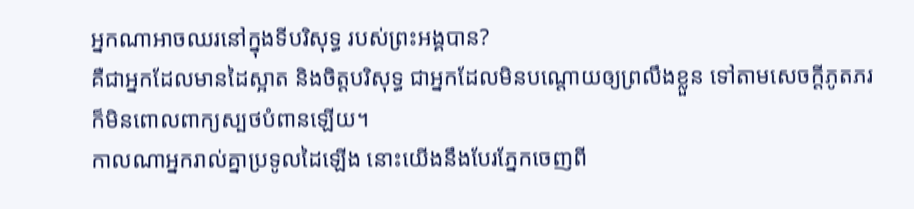អ្នកណាអាចឈរនៅក្នុងទីបរិសុទ្ធ របស់ព្រះអង្គបាន?
គឺជាអ្នកដែលមានដៃស្អាត និងចិត្តបរិសុទ្ធ ជាអ្នកដែលមិនបណ្ដោយឲ្យព្រលឹងខ្លួន ទៅតាមសេចក្ដីភូតភរ ក៏មិនពោលពាក្យស្បថបំពានឡើយ។
កាលណាអ្នករាល់គ្នាប្រទូលដៃឡើង នោះយើងនឹងបែរភ្នែកចេញពី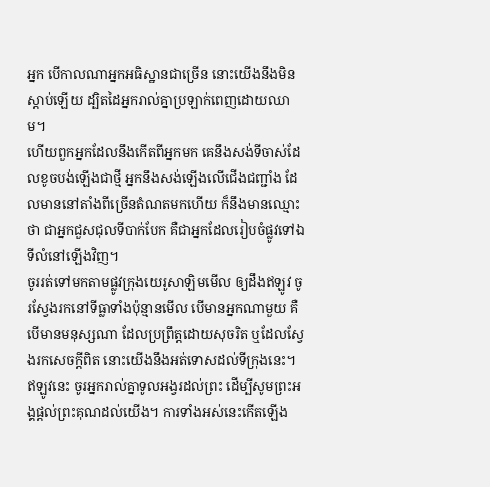អ្នក បើកាលណាអ្នកអធិស្ឋានជាច្រើន នោះយើងនឹងមិនស្តាប់ឡើយ ដ្បិតដៃអ្នករាល់គ្នាប្រឡាក់ពេញដោយឈាម។
ហើយពួកអ្នកដែលនឹងកើតពីអ្នកមក គេនឹងសង់ទីចាស់ដែលខូចបង់ឡើងជាថ្មី អ្នកនឹងសង់ឡើងលើជើងជញ្ជាំង ដែលមាននៅតាំងពីច្រើនតំណតមកហើយ ក៏នឹងមានឈ្មោះថា ជាអ្នកជួសជុលទីបាក់បែក គឺជាអ្នកដែលរៀបចំផ្លូវទៅឯទីលំនៅឡើងវិញ។
ចូររត់ទៅមកតាមផ្លូវក្រុងយេរូសាឡិមមើល ឲ្យដឹងឥឡូវ ចូរស្វែងរកនៅទីធ្លាទាំងប៉ុន្មានមើល បើមានអ្នកណាមួយ គឺបើមានមនុស្សណា ដែលប្រព្រឹត្តដោយសុចរិត ឬដែលស្វែងរកសេចក្ដីពិត នោះយើងនឹងអត់ទោសដល់ទីក្រុងនេះ។
ឥឡូវនេះ ចូរអ្នករាល់គ្នាទូលអង្វរដល់ព្រះ ដើម្បីសូមព្រះអង្គផ្តល់ព្រះគុណដល់យើង។ ការទាំងអស់នេះកើតឡើង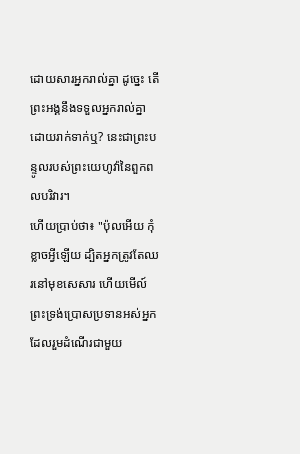ដោយសារអ្នករាល់គ្នា ដូច្នេះ តើព្រះអង្គនឹងទទួលអ្នករាល់គ្នាដោយរាក់ទាក់ឬ? នេះជាព្រះបន្ទូលរបស់ព្រះយេហូវ៉ានៃពួកពលបរិវារ។
ហើយប្រាប់ថា៖ "ប៉ុលអើយ កុំខ្លាចអ្វីឡើយ ដ្បិតអ្នកត្រូវតែឈរនៅមុខសេសារ ហើយមើល៍ ព្រះទ្រង់ប្រោសប្រទានអស់អ្នកដែលរួមដំណើរជាមួយ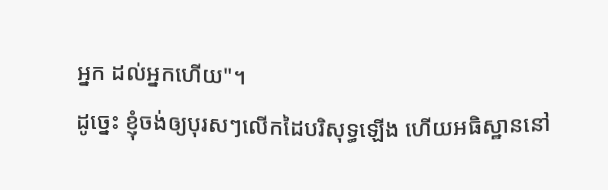អ្នក ដល់អ្នកហើយ"។
ដូច្នេះ ខ្ញុំចង់ឲ្យបុរសៗលើកដៃបរិសុទ្ធឡើង ហើយអធិស្ឋាននៅ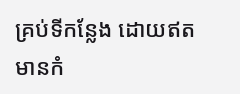គ្រប់ទីកន្លែង ដោយឥតមានកំ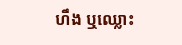ហឹង ឬឈ្លោះ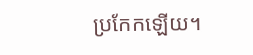ប្រកែកឡើយ។